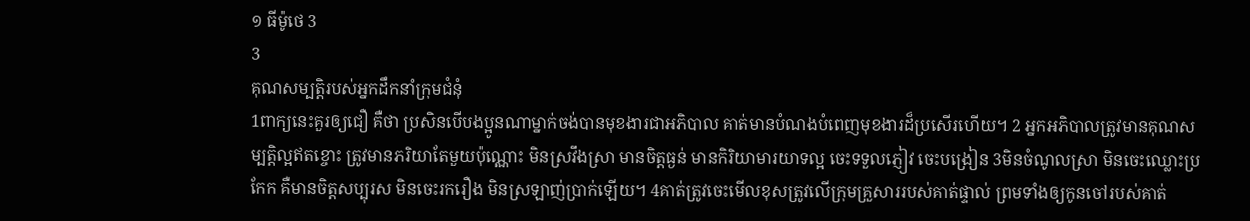១ ធីម៉ូថេ 3
3
គុណសម្បត្តិរបស់អ្នកដឹកនាំក្រុមជំនុំ
1ពាក្យនេះគួរឲ្យជឿ គឺថា ប្រសិនបើបងប្អូនណាម្នាក់ចង់បានមុខងារជាអភិបាល គាត់មានបំណងបំពេញមុខងារដ៏ប្រសើរហើយ។ 2 អ្នកអភិបាលត្រូវមានគុណសម្បត្តិល្អឥតខ្ចោះ ត្រូវមានភរិយាតែមួយប៉ុណ្ណោះ មិនស្រវឹងស្រា មានចិត្តធ្ងន់ មានកិរិយាមារយាទល្អ ចេះទទួលភ្ញៀវ ចេះបង្រៀន 3មិនចំណូលស្រា មិនចេះឈ្លោះប្រកែក គឺមានចិត្តសប្បុរស មិនចេះរករឿង មិនស្រឡាញ់ប្រាក់ឡើយ។ 4គាត់ត្រូវចេះមើលខុសត្រូវលើក្រុមគ្រួសាររបស់គាត់ផ្ទាល់ ព្រមទាំងឲ្យកូនចៅរបស់គាត់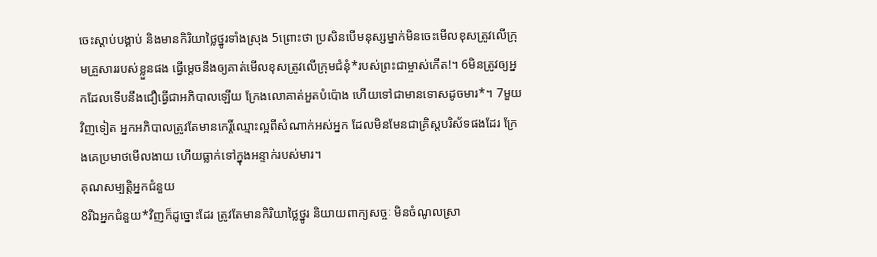ចេះស្ដាប់បង្គាប់ និងមានកិរិយាថ្លៃថ្នូរទាំងស្រុង 5ព្រោះថា ប្រសិនបើមនុស្សម្នាក់មិនចេះមើលខុសត្រូវលើក្រុមគ្រួសាររបស់ខ្លួនផង ធ្វើម្ដេចនឹងឲ្យគាត់មើលខុសត្រូវលើក្រុមជំនុំ*របស់ព្រះជាម្ចាស់កើត!។ 6មិនត្រូវឲ្យអ្នកដែលទើបនឹងជឿធ្វើជាអភិបាលឡើយ ក្រែងលោគាត់អួតបំប៉ោង ហើយទៅជាមានទោសដូចមារ*។ 7មួយវិញទៀត អ្នកអភិបាលត្រូវតែមានកេរ្តិ៍ឈ្មោះល្អពីសំណាក់អស់អ្នក ដែលមិនមែនជាគ្រិស្តបរិស័ទផងដែរ ក្រែងគេប្រមាថមើលងាយ ហើយធ្លាក់ទៅក្នុងអន្ទាក់របស់មារ។
គុណសម្បត្តិអ្នកជំនួយ
8រីឯអ្នកជំនួយ*វិញក៏ដូច្នោះដែរ ត្រូវតែមានកិរិយាថ្លៃថ្នូរ និយាយពាក្យសច្ចៈ មិនចំណូលស្រា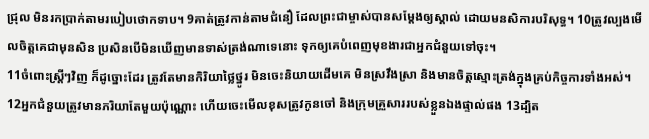ជ្រុល មិនរកប្រាក់តាមរបៀបថោកទាប។ 9គាត់ត្រូវកាន់តាមជំនឿ ដែលព្រះជាម្ចាស់បានសម្តែងឲ្យស្គាល់ ដោយមនសិការបរិសុទ្ធ។ 10ត្រូវល្បងមើលចិត្តគេជាមុនសិន ប្រសិនបើមិនឃើញមានទាស់ត្រង់ណាទេនោះ ទុកឲ្យគេបំពេញមុខងារជាអ្នកជំនួយទៅចុះ។
11ចំពោះស្ត្រីៗវិញ ក៏ដូច្នោះដែរ ត្រូវតែមានកិរិយាថ្លៃថ្នូរ មិនចេះនិយាយដើមគេ មិនស្រវឹងស្រា និងមានចិត្តស្មោះត្រង់ក្នុងគ្រប់កិច្ចការទាំងអស់។
12អ្នកជំនួយត្រូវមានភរិយាតែមួយប៉ុណ្ណោះ ហើយចេះមើលខុសត្រូវកូនចៅ និងក្រុមគ្រួសាររបស់ខ្លួនឯងផ្ទាល់ផង 13ដ្បិត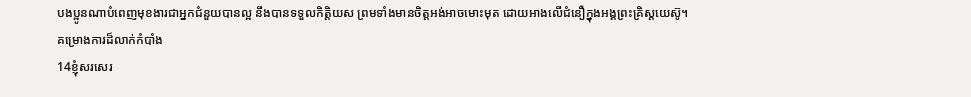បងប្អូនណាបំពេញមុខងារជាអ្នកជំនួយបានល្អ នឹងបានទទួលកិត្តិយស ព្រមទាំងមានចិត្តអង់អាចមោះមុត ដោយអាងលើជំនឿក្នុងអង្គព្រះគ្រិស្តយេស៊ូ។
គម្រោងការដ៏លាក់កំបាំង
14ខ្ញុំសរសេរ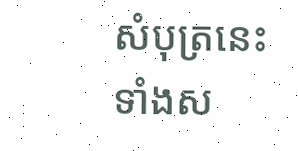សំបុត្រនេះ ទាំងស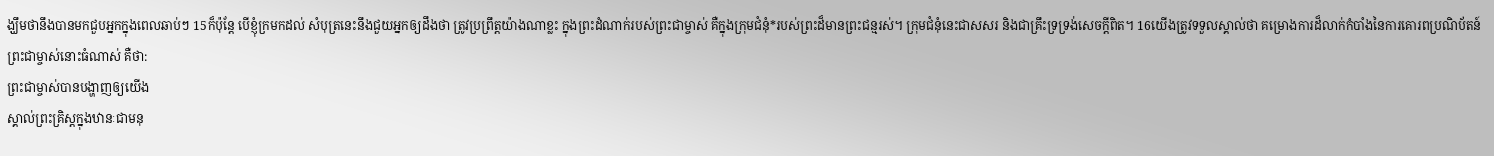ង្ឃឹមថានឹងបានមកជួបអ្នកក្នុងពេលឆាប់ៗ 15ក៏ប៉ុន្តែ បើខ្ញុំក្រមកដល់ សំបុត្រនេះនឹងជួយអ្នកឲ្យដឹងថា ត្រូវប្រព្រឹត្តយ៉ាងណាខ្លះ ក្នុងព្រះដំណាក់របស់ព្រះជាម្ចាស់ គឺក្នុងក្រុមជំនុំ*របស់ព្រះដ៏មានព្រះជន្មរស់។ ក្រុមជំនុំនេះជាសសរ និងជាគ្រឹះទ្រទ្រង់សេចក្ដីពិត។ 16យើងត្រូវទទួលស្គាល់ថា គម្រោងការដ៏លាក់កំបាំងនៃការគោរពប្រណិប័តន៍ព្រះជាម្ចាស់នោះធំណាស់ គឺថា:
ព្រះជាម្ចាស់បានបង្ហាញឲ្យយើង
ស្គាល់ព្រះគ្រិស្តក្នុងឋានៈជាមនុ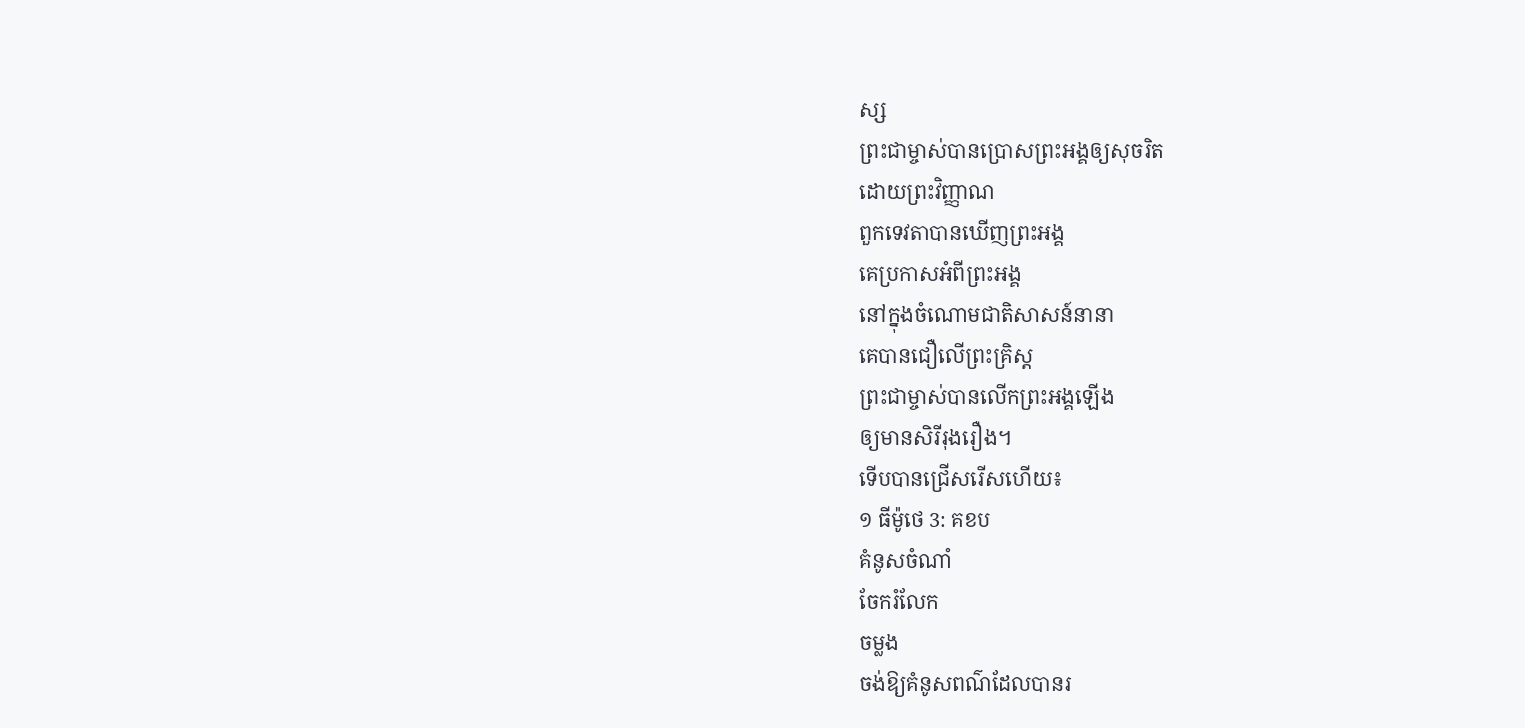ស្ស
ព្រះជាម្ចាស់បានប្រោសព្រះអង្គឲ្យសុចរិត
ដោយព្រះវិញ្ញាណ
ពួកទេវតាបានឃើញព្រះអង្គ
គេប្រកាសអំពីព្រះអង្គ
នៅក្នុងចំណោមជាតិសាសន៍នានា
គេបានជឿលើព្រះគ្រិស្ត
ព្រះជាម្ចាស់បានលើកព្រះអង្គឡើង
ឲ្យមានសិរីរុងរឿង។
ទើបបានជ្រើសរើសហើយ៖
១ ធីម៉ូថេ 3: គខប
គំនូសចំណាំ
ចែករំលែក
ចម្លង
ចង់ឱ្យគំនូសពណ៌ដែលបានរ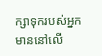ក្សាទុករបស់អ្នក មាននៅលើ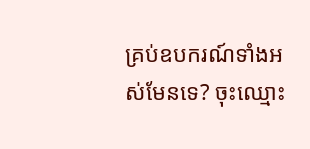គ្រប់ឧបករណ៍ទាំងអស់មែនទេ? ចុះឈ្មោះ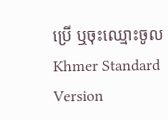ប្រើ ឬចុះឈ្មោះចូល
Khmer Standard Version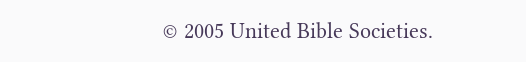© 2005 United Bible Societies.